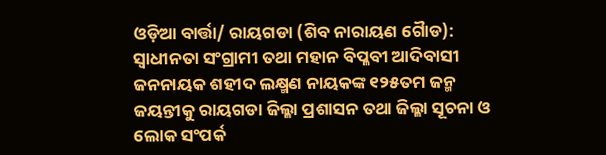ଓଡ଼ିଆ ବାର୍ତ୍ତା/ ରାୟଗଡା (ଶିବ ନାରାୟଣ ଗୈାଡ): ସ୍ୱାଧୀନତା ସଂଗ୍ରାମୀ ତଥା ମହାନ ବିପ୍ଳବୀ ଆଦିବାସୀ ଜନନାୟକ ଶହୀଦ ଲକ୍ଷ୍ମଣ ନାୟକଙ୍କ ୧୨୫ତମ ଜନ୍ମ ଜୟନ୍ତୀକୁ ରାୟଗଡା ଜିଲ୍ଳା ପ୍ରଶାସନ ତଥା ଜିଲ୍ଳା ସୂଚନା ଓ ଲୋକ ସଂପର୍କ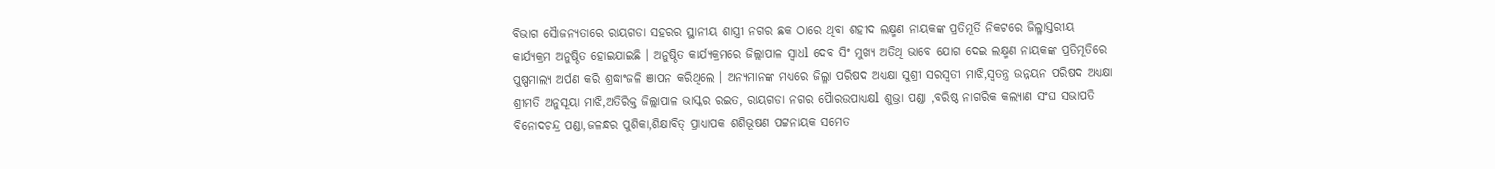ବିଭାଗ ସୈାଜନ୍ୟତାରେ ରାୟଗଡା ସହରର ସ୍ଥାନୀୟ ଶାସ୍ତ୍ରୀ ନଗର ଛକ ଠାରେ ଥିବା ଶହୀଦ ଲକ୍ଷ୍ମଣ ନାୟକଙ୍କ ପ୍ରତିମୂର୍ତି ନିକଟରେ ଜିଲ୍ଳାସ୍ତରୀୟ କାର୍ଯ୍ୟକ୍ରମ ଅନୁଷ୍ଠିତ ହୋଇଯାଇଛି । ଅନୁଷ୍ଠିତ କାର୍ଯ୍ୟକ୍ରମରେ ଜିଲ୍ଲାପାଳ ସ୍ୱାଧl ଦେବ ସିଂ ମୁଖ୍ୟ ଅତିଥି ଭାବେ ଯୋଗ ଦେଇ ଲକ୍ଷ୍ମଣ ନାୟକଙ୍କ ପ୍ରତିମୂତିରେ ପୁଷ୍ପମାଲ୍ୟ ଅର୍ପଣ କରି ଶ୍ରଦ୍ଧାଂଜଳି ଞାପନ କରିଥିଲେ । ଅନ୍ୟମାନଙ୍କ ମଧ୍ୟରେ ଜିଲ୍ଳା ପରିଷଦ ଅଧ୍ୟକ୍ଷା ସୁଶ୍ରୀ ସରସ୍ୱତୀ ମାଝି,ସ୍ୱତନ୍ତ୍ର ଉନ୍ନୟନ ପରିଷଦ ଅଧ୍ୟକ୍ଷା ଶ୍ରୀମତି ଅନୁସୂୟା ମାଝି,ଅତିରିକ୍ତ ଜିଲ୍ଲାପାଳ ଭାସ୍କର ରଇତ, ରାୟଗଡା ନଗର ପୈାରଉପାଧ୍ୟକ୍ଷl ଶୁଭ୍ରା ପଣ୍ଡା ,ବରିଷ୍ଠ ନାଗରିକ କଲ୍ୟାଣ ସଂଘ ସଭାପତି ବିନୋଦଚନ୍ଦ୍ର ପଣ୍ଡା,ଜଳନ୍ଧର ପୁଶିକା,ଶିକ୍ଷାବିତ୍ ପ୍ରାଧ୍ୟାପକ ଶଶିଭୂଷଣ ପଟ୍ଟନାୟକ ସମେତ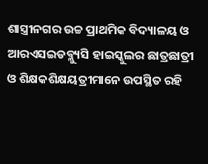ଶାସ୍ତ୍ରୀନଗର ଉଚ୍ଚ ପ୍ରାଥମିକ ବିଦ୍ୟାଳୟ ଓ ଆରଏସଇଡବ୍ଳ୍ୟୁସି ହାଇସ୍କୁଲର ଛାତ୍ରଛାତ୍ରୀ ଓ ଶିକ୍ଷକଶିକ୍ଷୟତ୍ରୀମାନେ ଉପସ୍ଥିତ ରହି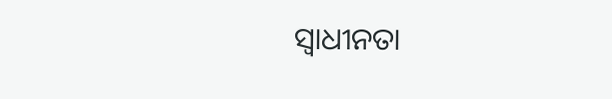ସ୍ୱାଧୀନତା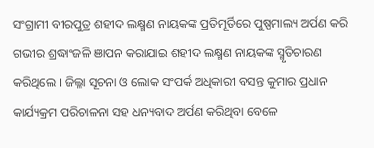ସଂଗ୍ରାମୀ ବୀରପୁତ୍ର ଶହୀଦ ଲକ୍ଷ୍ମଣ ନାୟକଙ୍କ ପ୍ରତିମୂର୍ତିରେ ପୁଷ୍ପମାଲ୍ୟ ଅର୍ପଣ କରି ଗଭୀର ଶ୍ରଦ୍ଧାଂଜଳି ଞାପନ କରାଯାଇ ଶହୀଦ ଲକ୍ଷ୍ମଣ ନାୟକଙ୍କ ସ୍ମୃତିଚାରଣ କରିଥିଲେ । ଜିଲ୍ଳା ସୂଚନା ଓ ଲୋକ ସଂପର୍କ ଅଧିକାରୀ ବସନ୍ତ କୁମାର ପ୍ରଧାନ କାର୍ଯ୍ୟକ୍ରମ ପରିଚାଳନା ସହ ଧନ୍ୟବାଦ ଅର୍ପଣ କରିଥିବା ବେଳେ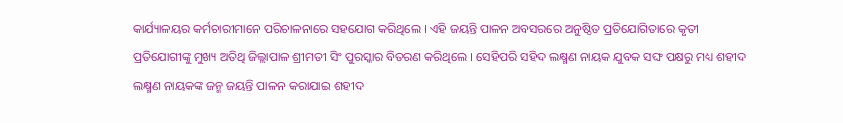କାର୍ଯ୍ୟାଳୟର କର୍ମଚାରୀମାନେ ପରିଚାଳନାରେ ସହଯୋଗ କରିଥିଲେ । ଏହି ଜୟନ୍ତି ପାଳନ ଅବସରରେ ଅନୁଷ୍ଠିତ ପ୍ରତିଯୋଗିତାରେ କୃତୀ ପ୍ରତିଯୋଗୀଙ୍କୁ ମୁଖ୍ୟ ଅତିଥି ଜିଲ୍ଲାପାଳ ଶ୍ରୀମତୀ ସିଂ ପୁରସ୍କାର ବିତରଣ କରିଥିଲେ । ସେହିପରି ସହିଦ ଲକ୍ଷ୍ମଣ ନାୟକ ଯୁବକ ସଙ୍ଘ ପକ୍ଷରୁ ମଧ୍ୟ ଶହୀଦ ଲକ୍ଷ୍ମଣ ନାୟକଙ୍କ ଜନ୍ମ ଜୟନ୍ତି ପାଳନ କରାଯାଇ ଶହୀଦ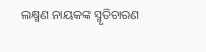ଲକ୍ଷ୍ମଣ ନାୟକଙ୍କ ସ୍ମୃତିଚାରଣ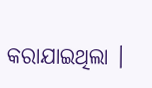କରାଯାଇଥିଲା ।